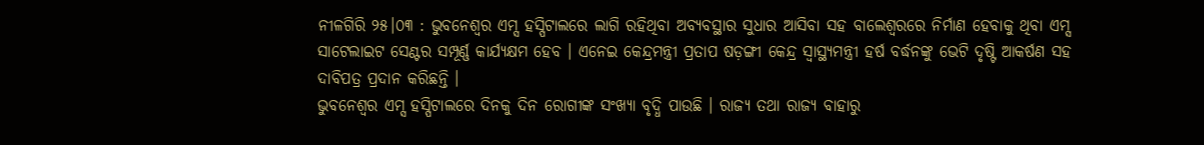ନୀଳଗିରି ୨୫।୦୩ : ଭୁବନେଶ୍ୱର ଏମ୍ସ ହସ୍ପିଟାଲରେ ଲାଗି ରହିଥିବା ଅବ୍ୟବସ୍ଥାର ସୁଧାର ଆସିବା ସହ ବାଲେଶ୍ୱରରେ ନିର୍ମାଣ ହେବାକୁ ଥିବା ଏମ୍ସ ସାଟେଲାଇଟ ସେଣ୍ଟର ସମ୍ପୂର୍ଣ୍ଣ କାର୍ଯ୍ୟକ୍ଷମ ହେବ । ଏନେଇ କେନ୍ଦ୍ରମନ୍ତ୍ରୀ ପ୍ରତାପ ଷଡ଼ଙ୍ଗୀ କେନ୍ଦ୍ର ସ୍ୱାସ୍ଥ୍ୟମନ୍ତ୍ରୀ ହର୍ଷ ବର୍ଦ୍ଧନଙ୍କୁ ଭେଟି ଦୃଷ୍ଟି ଆକର୍ଷଣ ସହ ଦାବିପତ୍ର ପ୍ରଦାନ କରିଛନ୍ତି ।
ଭୁବନେଶ୍ୱର ଏମ୍ସ ହସ୍ପିଟାଲରେ ଦିନକୁ ଦିନ ରୋଗୀଙ୍କ ସଂଖ୍ୟା ବୃଦ୍ଧି ପାଉଛି । ରାଜ୍ୟ ତଥା ରାଜ୍ୟ ବାହାରୁ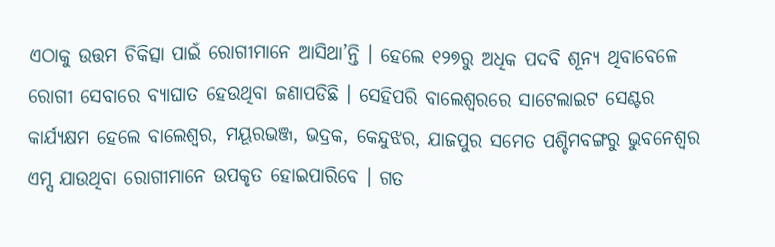ଏଠାକୁ ଉତ୍ତମ ଚିକିତ୍ସା ପାଇଁ ରୋଗୀମାନେ ଆସିଥା’ନ୍ତି । ହେଲେ ୧୨୭ରୁ ଅଧିକ ପଦବି ଶୂନ୍ୟ ଥିବାବେଳେ ରୋଗୀ ସେବାରେ ବ୍ୟାଘାତ ହେଉଥିବା ଜଣାପଡିଛି । ସେହିପରି ବାଲେଶ୍ୱରରେ ସାଟେଲାଇଟ ସେଣ୍ଟର କାର୍ଯ୍ୟକ୍ଷମ ହେଲେ ବାଲେଶ୍ୱର, ମୟୂରଭଞ୍ଜ, ଭଦ୍ରକ, କେନ୍ଦୁଝର, ଯାଜପୁର ସମେତ ପଶ୍ଚିମବଙ୍ଗରୁ ଭୁବନେଶ୍ୱର ଏମ୍ସ ଯାଉଥିବା ରୋଗୀମାନେ ଉପକୃତ ହୋଇପାରିବେ । ଗତ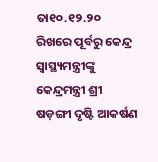ତା୧୦.୧୨.୨୦ ରିଖରେ ପୂର୍ବରୁ କେନ୍ଦ୍ର ସ୍ୱାସ୍ଥ୍ୟମନ୍ତ୍ରୀଙ୍କୁ କେନ୍ଦ୍ରମନ୍ତ୍ରୀ ଶ୍ରୀ ଷଡ଼ଙ୍ଗୀ ଦୃଷ୍ଟି ଆକର୍ଷଣ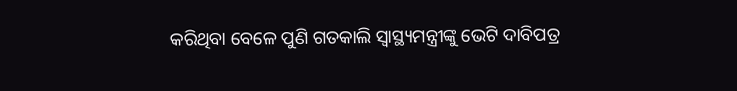କରିଥିବା ବେଳେ ପୁଣି ଗତକାଲି ସ୍ୱାସ୍ଥ୍ୟମନ୍ତ୍ରୀଙ୍କୁ ଭେଟି ଦାବିପତ୍ର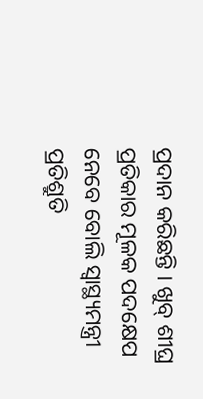ପ୍ରଦାନ କରିଛନ୍ତି । ଖୁବ୍ ଶୀଘ୍ର ପ୍ରତିକାର ମୂଳକ ପଦକ୍ଷେପ ନେବେ ବୋଲି ସ୍ୱାସ୍ଥ୍ୟମନ୍ତ୍ରୀ ପ୍ରତିଶ୍ରୁତି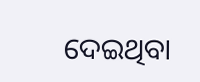ଦେଇଥିବା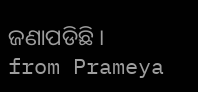ଜଣାପଡିଛି ।
from Prameya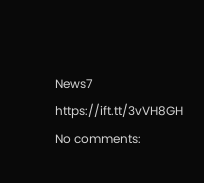News7 https://ift.tt/3vVH8GH
No comments: